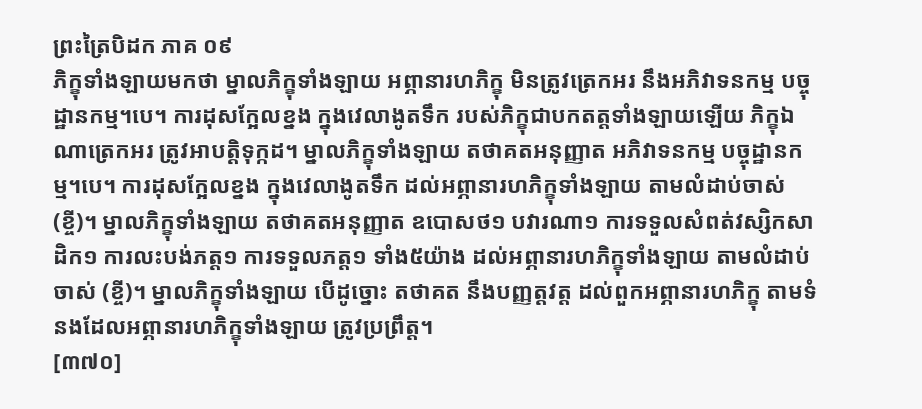ព្រះត្រៃបិដក ភាគ ០៩
ភិក្ខុទាំងឡាយមកថា ម្នាលភិក្ខុទាំងឡាយ អព្ភានារហភិក្ខុ មិនត្រូវត្រេកអរ នឹងអភិវាទនកម្ម បច្ចុដ្ឋានកម្ម។បេ។ ការដុសក្អែលខ្នង ក្នុងវេលាងូតទឹក របស់ភិក្ខុជាបកតត្តទាំងឡាយឡើយ ភិក្ខុឯណាត្រេកអរ ត្រូវអាបត្តិទុក្កដ។ ម្នាលភិក្ខុទាំងឡាយ តថាគតអនុញ្ញាត អភិវាទនកម្ម បច្ចុដ្ឋានកម្ម។បេ។ ការដុសក្អែលខ្នង ក្នុងវេលាងូតទឹក ដល់អព្ភានារហភិក្ខុទាំងឡាយ តាមលំដាប់ចាស់ (ខ្ចី)។ ម្នាលភិក្ខុទាំងឡាយ តថាគតអនុញ្ញាត ឧបោសថ១ បវារណា១ ការទទួលសំពត់វស្សិកសាដិក១ ការលះបង់ភត្ត១ ការទទួលភត្ត១ ទាំង៥យ៉ាង ដល់អព្ភានារហភិក្ខុទាំងឡាយ តាមលំដាប់ចាស់ (ខ្ចី)។ ម្នាលភិក្ខុទាំងឡាយ បើដូច្នោះ តថាគត នឹងបញ្ញត្តវត្ត ដល់ពួកអព្ភានារហភិក្ខុ តាមទំនងដែលអព្ភានារហភិក្ខុទាំងឡាយ ត្រូវប្រព្រឹត្ត។
[៣៧០]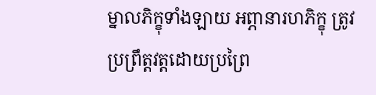ម្នាលភិក្ខុទាំងឡាយ អព្ភានារហភិក្ខុ ត្រូវប្រព្រឹត្តវត្តដោយប្រព្រៃ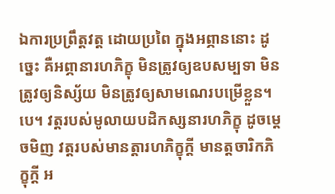ឯការប្រព្រឹត្តវត្ត ដោយប្រពៃ ក្នុងអព្ភាននោះ ដូច្នេះ គឺអព្ភានារហភិក្ខុ មិនត្រូវឲ្យឧបសម្បទា មិនត្រូវឲ្យនិស្ស័យ មិនត្រូវឲ្យសាមណេរបម្រើខ្លួន។បេ។ វត្តរបស់មូលាយបដិកស្សនារហភិក្ខុ ដូចម្តេចមិញ វត្តរបស់មានត្តារហភិក្ខុក្តី មានត្តចារិកភិក្ខុក្តី អ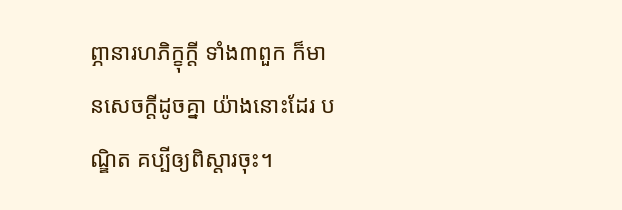ព្ភានារហភិក្ខុក្តី ទាំង៣ពួក ក៏មានសេចក្តីដូចគ្នា យ៉ាងនោះដែរ បណ្ឌិត គប្បីឲ្យពិស្តារចុះ។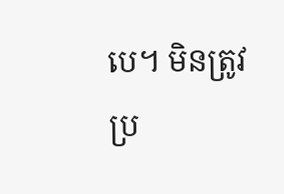បេ។ មិនត្រូវប្រ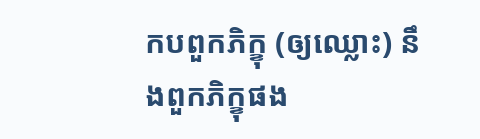កបពួកភិក្ខុ (ឲ្យឈ្លោះ) នឹងពួកភិក្ខុផង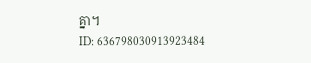គ្នា។
ID: 636798030913923484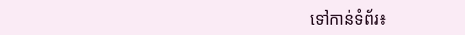ទៅកាន់ទំព័រ៖